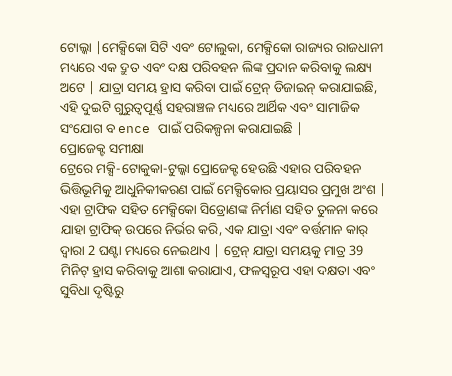ଟୋଲ୍କା |ମେକ୍ସିକୋ ସିଟି ଏବଂ ଟୋଲୁକା, ମେକ୍ସିକୋ ରାଜ୍ୟର ରାଜଧାନୀ ମଧ୍ୟରେ ଏକ ଦ୍ରୁତ ଏବଂ ଦକ୍ଷ ପରିବହନ ଲିଙ୍କ ପ୍ରଦାନ କରିବାକୁ ଲକ୍ଷ୍ୟ ଅଟେ | ଯାତ୍ରା ସମୟ ହ୍ରାସ କରିବା ପାଇଁ ଟ୍ରେନ୍ ଡିଜାଇନ୍ କରାଯାଇଛି, ଏହି ଦୁଇଟି ଗୁରୁତ୍ୱପୂର୍ଣ୍ଣ ସହରାଞ୍ଚଳ ମଧ୍ୟରେ ଆର୍ଥିକ ଏବଂ ସାମାଜିକ ସଂଯୋଗ ବ ence ପାଇଁ ପରିକଳ୍ପନା କରାଯାଇଛି |
ପ୍ରୋଜେକ୍ଟ ସମୀକ୍ଷା
ଟ୍ରେରେ ମକ୍ସି-ଟୋକୁକା-ଟୁଲ୍କା ପ୍ରୋଜେକ୍ଟ ହେଉଛି ଏହାର ପରିବହନ ଭିତ୍ତିଭୂମିକୁ ଆଧୁନିକୀକରଣ ପାଇଁ ମେକ୍ସିକୋର ପ୍ରୟାସର ପ୍ରମୁଖ ଅଂଶ | ଏହା ଟ୍ରାଫିକ ସହିତ ମେକ୍ସିକୋ ସିଡ୍ରୋଣଙ୍କ ନିର୍ମାଣ ସହିତ ତୁଳନା କରେ ଯାହା ଟ୍ରାଫିକ୍ ଉପରେ ନିର୍ଭର କରି, ଏକ ଯାତ୍ରା ଏବଂ ବର୍ତ୍ତମାନ କାର୍ ଦ୍ୱାରା 2 ଘଣ୍ଟା ମଧ୍ୟରେ ନେଇଥାଏ | ଟ୍ରେନ୍ ଯାତ୍ରା ସମୟକୁ ମାତ୍ର 39 ମିନିଟ୍ ହ୍ରାସ କରିବାକୁ ଆଶା କରାଯାଏ, ଫଳସ୍ୱରୂପ ଏହା ଦକ୍ଷତା ଏବଂ ସୁବିଧା ଦୃଷ୍ଟିରୁ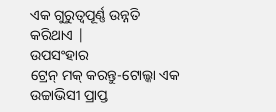ଏକ ଗୁରୁତ୍ୱପୂର୍ଣ୍ଣ ଉନ୍ନତି କରିଥାଏ |
ଉପସଂହାର
ଟ୍ରେନ୍ ମକ୍ କରନ୍ତୁ-ଟୋଲ୍କା ଏକ ଉଚ୍ଚାଭିସୀ ପ୍ରାପ୍ତ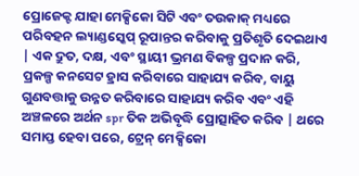ପ୍ରୋଜେକ୍ଟ ଯାହା ମେକ୍ସିକୋ ସିଟି ଏବଂ ତଉକାକ୍ ମଧ୍ୟରେ ପରିବହନ ଲ୍ୟାଣ୍ଡସ୍କେପ୍ ରୂପାନ୍ତର କରିବାକୁ ପ୍ରତିଶୃତି ଦେଇଥାଏ | ଏକ ଦ୍ରୁତ, ଦକ୍ଷ, ଏବଂ ସ୍ଥାୟୀ ଭ୍ରମଣ ବିକଳ୍ପ ପ୍ରଦାନ କରି, ପ୍ରକଳ୍ପ କନସେଟ ହ୍ରାସ କରିବାରେ ସାହାଯ୍ୟ କରିବ, ବାୟୁ ଗୁଣବତ୍ତାକୁ ଉନ୍ନତ କରିବାରେ ସାହାଯ୍ୟ କରିବ ଏବଂ ଏହି ଅଞ୍ଚଳରେ ଅର୍ଥନ spr ତିକ ଅଭିବୃଦ୍ଧି ପ୍ରୋତ୍ସାହିତ କରିବ | ଥରେ ସମାପ୍ତ ହେବା ପରେ, ଟ୍ରେନ୍ ମେକ୍ସିକୋ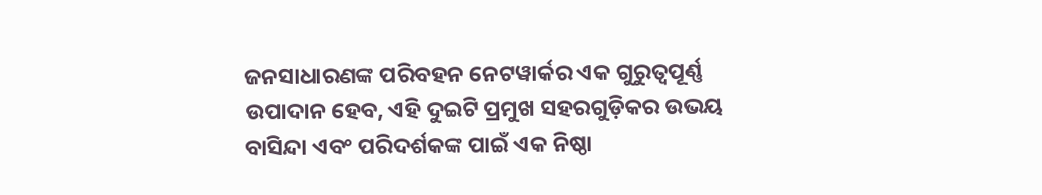ଜନସାଧାରଣଙ୍କ ପରିବହନ ନେଟୱାର୍କର ଏକ ଗୁରୁତ୍ୱପୂର୍ଣ୍ଣ ଉପାଦାନ ହେବ, ଏହି ଦୁଇଟି ପ୍ରମୁଖ ସହରଗୁଡ଼ିକର ଉଭୟ ବାସିନ୍ଦା ଏବଂ ପରିଦର୍ଶକଙ୍କ ପାଇଁ ଏକ ନିଷ୍ଠା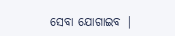ସେବା ଯୋଗାଇବ |